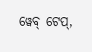ୱେବ୍ ଟେପ୍,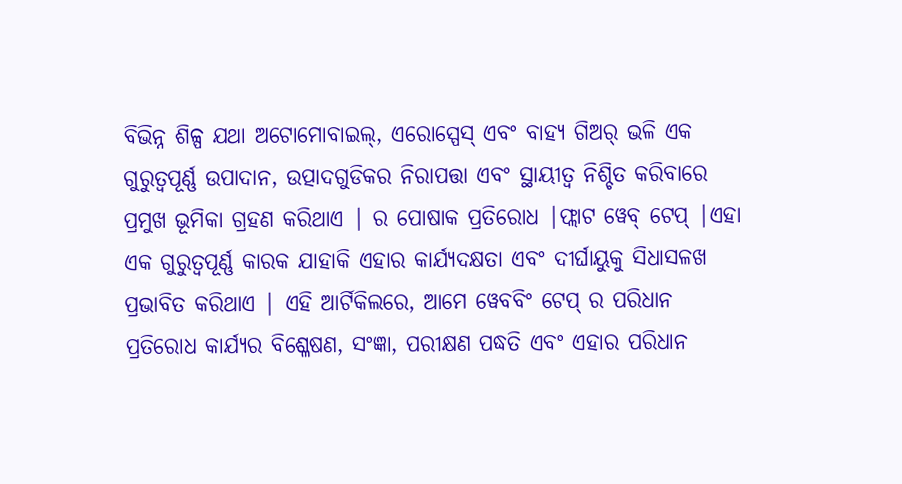ବିଭିନ୍ନ ଶିଳ୍ପ ଯଥା ଅଟୋମୋବାଇଲ୍, ଏରୋସ୍ପେସ୍ ଏବଂ ବାହ୍ୟ ଗିଅର୍ ଭଳି ଏକ ଗୁରୁତ୍ୱପୂର୍ଣ୍ଣ ଉପାଦାନ, ଉତ୍ପାଦଗୁଡିକର ନିରାପତ୍ତା ଏବଂ ସ୍ଥାୟୀତ୍ୱ ନିଶ୍ଚିତ କରିବାରେ ପ୍ରମୁଖ ଭୂମିକା ଗ୍ରହଣ କରିଥାଏ | ର ପୋଷାକ ପ୍ରତିରୋଧ |ଫ୍ଲାଟ ୱେବ୍ ଟେପ୍ |ଏହା ଏକ ଗୁରୁତ୍ୱପୂର୍ଣ୍ଣ କାରକ ଯାହାକି ଏହାର କାର୍ଯ୍ୟଦକ୍ଷତା ଏବଂ ଦୀର୍ଘାୟୁକୁ ସିଧାସଳଖ ପ୍ରଭାବିତ କରିଥାଏ | ଏହି ଆର୍ଟିକିଲରେ, ଆମେ ୱେବବିଂ ଟେପ୍ ର ପରିଧାନ ପ୍ରତିରୋଧ କାର୍ଯ୍ୟର ବିଶ୍ଳେଷଣ, ସଂଜ୍ଞା, ପରୀକ୍ଷଣ ପଦ୍ଧତି ଏବଂ ଏହାର ପରିଧାନ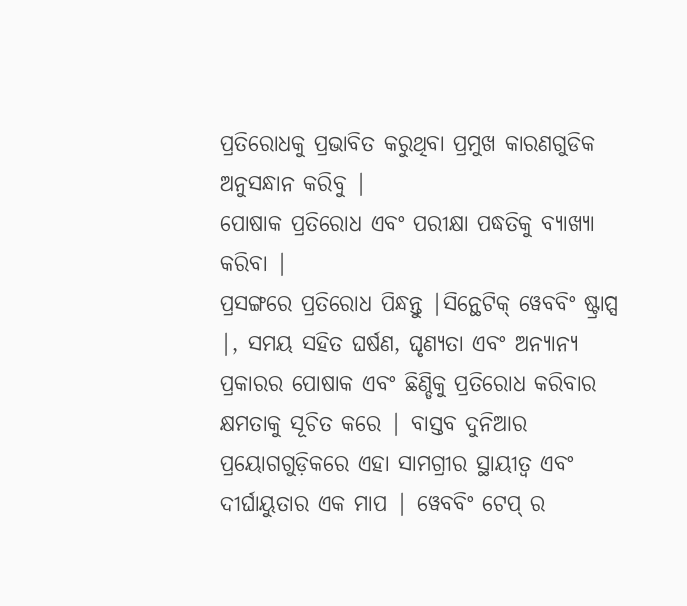ପ୍ରତିରୋଧକୁ ପ୍ରଭାବିତ କରୁଥିବା ପ୍ରମୁଖ କାରଣଗୁଡିକ ଅନୁସନ୍ଧାନ କରିବୁ |
ପୋଷାକ ପ୍ରତିରୋଧ ଏବଂ ପରୀକ୍ଷା ପଦ୍ଧତିକୁ ବ୍ୟାଖ୍ୟା କରିବା |
ପ୍ରସଙ୍ଗରେ ପ୍ରତିରୋଧ ପିନ୍ଧନ୍ତୁ |ସିନ୍ଥେଟିକ୍ ୱେବବିଂ ଷ୍ଟ୍ରାପ୍ସ |, ସମୟ ସହିତ ଘର୍ଷଣ, ଘୃଣ୍ୟତା ଏବଂ ଅନ୍ୟାନ୍ୟ ପ୍ରକାରର ପୋଷାକ ଏବଂ ଛିଣ୍ଡିକୁ ପ୍ରତିରୋଧ କରିବାର କ୍ଷମତାକୁ ସୂଚିତ କରେ | ବାସ୍ତବ ଦୁନିଆର ପ୍ରୟୋଗଗୁଡ଼ିକରେ ଏହା ସାମଗ୍ରୀର ସ୍ଥାୟୀତ୍ୱ ଏବଂ ଦୀର୍ଘାୟୁତାର ଏକ ମାପ | ୱେବବିଂ ଟେପ୍ ର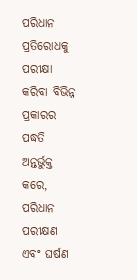ପରିଧାନ ପ୍ରତିରୋଧକୁ ପରୀକ୍ଷା କରିବା ବିଭିନ୍ନ ପ୍ରକାରର ପଦ୍ଧତି ଅନ୍ତର୍ଭୁକ୍ତ କରେ, ପରିଧାନ ପରୀକ୍ଷଣ ଏବଂ ଘର୍ଷଣ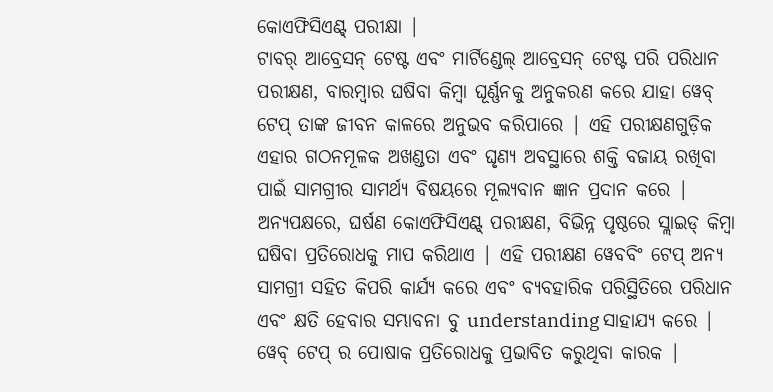କୋଏଫିସିଏଣ୍ଟ୍ ପରୀକ୍ଷା |
ଟାବର୍ ଆବ୍ରେସନ୍ ଟେଷ୍ଟ ଏବଂ ମାର୍ଟିଣ୍ଡେଲ୍ ଆବ୍ରେସନ୍ ଟେଷ୍ଟ ପରି ପରିଧାନ ପରୀକ୍ଷଣ, ବାରମ୍ବାର ଘଷିବା କିମ୍ବା ଘୂର୍ଣ୍ଣନକୁ ଅନୁକରଣ କରେ ଯାହା ୱେବ୍ ଟେପ୍ ତାଙ୍କ ଜୀବନ କାଳରେ ଅନୁଭବ କରିପାରେ | ଏହି ପରୀକ୍ଷଣଗୁଡ଼ିକ ଏହାର ଗଠନମୂଳକ ଅଖଣ୍ଡତା ଏବଂ ଘୃଣ୍ୟ ଅବସ୍ଥାରେ ଶକ୍ତି ବଜାୟ ରଖିବା ପାଇଁ ସାମଗ୍ରୀର ସାମର୍ଥ୍ୟ ବିଷୟରେ ମୂଲ୍ୟବାନ ଜ୍ଞାନ ପ୍ରଦାନ କରେ |
ଅନ୍ୟପକ୍ଷରେ, ଘର୍ଷଣ କୋଏଫିସିଏଣ୍ଟ୍ ପରୀକ୍ଷଣ, ବିଭିନ୍ନ ପୃଷ୍ଠରେ ସ୍ଲାଇଡ୍ କିମ୍ବା ଘଷିବା ପ୍ରତିରୋଧକୁ ମାପ କରିଥାଏ | ଏହି ପରୀକ୍ଷଣ ୱେବବିଂ ଟେପ୍ ଅନ୍ୟ ସାମଗ୍ରୀ ସହିତ କିପରି କାର୍ଯ୍ୟ କରେ ଏବଂ ବ୍ୟବହାରିକ ପରିସ୍ଥିତିରେ ପରିଧାନ ଏବଂ କ୍ଷତି ହେବାର ସମ୍ଭାବନା ବୁ understanding ସାହାଯ୍ୟ କରେ |
ୱେବ୍ ଟେପ୍ ର ପୋଷାକ ପ୍ରତିରୋଧକୁ ପ୍ରଭାବିତ କରୁଥିବା କାରକ |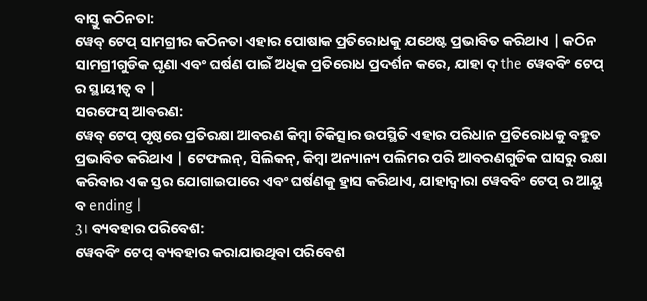ବାସ୍ତୁ କଠିନତା:
ୱେବ୍ ଟେପ୍ ସାମଗ୍ରୀର କଠିନତା ଏହାର ପୋଷାକ ପ୍ରତିରୋଧକୁ ଯଥେଷ୍ଟ ପ୍ରଭାବିତ କରିଥାଏ | କଠିନ ସାମଗ୍ରୀଗୁଡିକ ଘୃଣା ଏବଂ ଘର୍ଷଣ ପାଇଁ ଅଧିକ ପ୍ରତିରୋଧ ପ୍ରଦର୍ଶନ କରେ, ଯାହା ଦ୍ the ୱେବବିଂ ଟେପ୍ ର ସ୍ଥାୟୀତ୍ୱ ବ |
ସରଫେସ୍ ଆବରଣ:
ୱେବ୍ ଟେପ୍ ପୃଷ୍ଠରେ ପ୍ରତିରକ୍ଷା ଆବରଣ କିମ୍ବା ଚିକିତ୍ସାର ଉପସ୍ଥିତି ଏହାର ପରିଧାନ ପ୍ରତିରୋଧକୁ ବହୁତ ପ୍ରଭାବିତ କରିଥାଏ | ଟେଫଲନ୍, ସିଲିକନ୍, କିମ୍ବା ଅନ୍ୟାନ୍ୟ ପଲିମର ପରି ଆବରଣଗୁଡିକ ଘାସରୁ ରକ୍ଷା କରିବାର ଏକ ସ୍ତର ଯୋଗାଇପାରେ ଏବଂ ଘର୍ଷଣକୁ ହ୍ରାସ କରିଥାଏ, ଯାହାଦ୍ୱାରା ୱେବବିଂ ଟେପ୍ ର ଆୟୁ ବ ending |
3। ବ୍ୟବହାର ପରିବେଶ:
ୱେବବିଂ ଟେପ୍ ବ୍ୟବହାର କରାଯାଉଥିବା ପରିବେଶ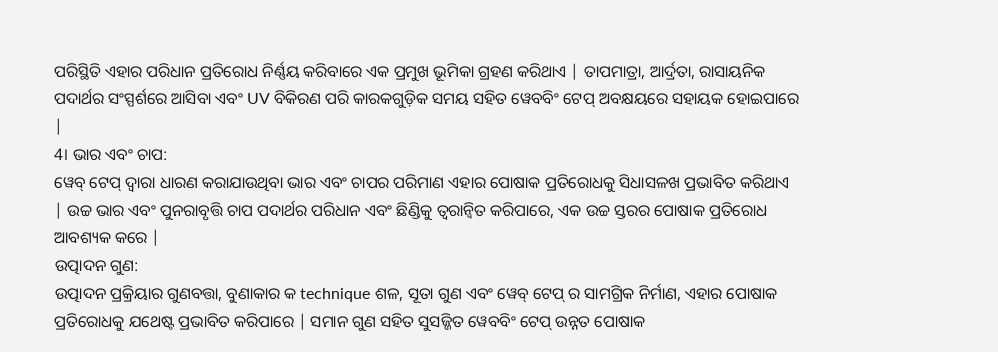ପରିସ୍ଥିତି ଏହାର ପରିଧାନ ପ୍ରତିରୋଧ ନିର୍ଣ୍ଣୟ କରିବାରେ ଏକ ପ୍ରମୁଖ ଭୂମିକା ଗ୍ରହଣ କରିଥାଏ | ତାପମାତ୍ରା, ଆର୍ଦ୍ରତା, ରାସାୟନିକ ପଦାର୍ଥର ସଂସ୍ପର୍ଶରେ ଆସିବା ଏବଂ UV ବିକିରଣ ପରି କାରକଗୁଡ଼ିକ ସମୟ ସହିତ ୱେବବିଂ ଟେପ୍ ଅବକ୍ଷୟରେ ସହାୟକ ହୋଇପାରେ |
4। ଭାର ଏବଂ ଚାପ:
ୱେବ୍ ଟେପ୍ ଦ୍ୱାରା ଧାରଣ କରାଯାଉଥିବା ଭାର ଏବଂ ଚାପର ପରିମାଣ ଏହାର ପୋଷାକ ପ୍ରତିରୋଧକୁ ସିଧାସଳଖ ପ୍ରଭାବିତ କରିଥାଏ | ଉଚ୍ଚ ଭାର ଏବଂ ପୁନରାବୃତ୍ତି ଚାପ ପଦାର୍ଥର ପରିଧାନ ଏବଂ ଛିଣ୍ଡିକୁ ତ୍ୱରାନ୍ୱିତ କରିପାରେ, ଏକ ଉଚ୍ଚ ସ୍ତରର ପୋଷାକ ପ୍ରତିରୋଧ ଆବଶ୍ୟକ କରେ |
ଉତ୍ପାଦନ ଗୁଣ:
ଉତ୍ପାଦନ ପ୍ରକ୍ରିୟାର ଗୁଣବତ୍ତା, ବୁଣାକାର କ technique ଶଳ, ସୂତା ଗୁଣ ଏବଂ ୱେବ୍ ଟେପ୍ ର ସାମଗ୍ରିକ ନିର୍ମାଣ, ଏହାର ପୋଷାକ ପ୍ରତିରୋଧକୁ ଯଥେଷ୍ଟ ପ୍ରଭାବିତ କରିପାରେ | ସମାନ ଗୁଣ ସହିତ ସୁସଜ୍ଜିତ ୱେବବିଂ ଟେପ୍ ଉନ୍ନତ ପୋଷାକ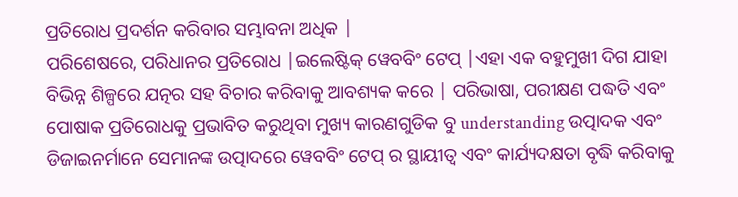ପ୍ରତିରୋଧ ପ୍ରଦର୍ଶନ କରିବାର ସମ୍ଭାବନା ଅଧିକ |
ପରିଶେଷରେ, ପରିଧାନର ପ୍ରତିରୋଧ |ଇଲେଷ୍ଟିକ୍ ୱେବବିଂ ଟେପ୍ |ଏହା ଏକ ବହୁମୁଖୀ ଦିଗ ଯାହା ବିଭିନ୍ନ ଶିଳ୍ପରେ ଯତ୍ନର ସହ ବିଚାର କରିବାକୁ ଆବଶ୍ୟକ କରେ | ପରିଭାଷା, ପରୀକ୍ଷଣ ପଦ୍ଧତି ଏବଂ ପୋଷାକ ପ୍ରତିରୋଧକୁ ପ୍ରଭାବିତ କରୁଥିବା ମୁଖ୍ୟ କାରଣଗୁଡିକ ବୁ understanding ଉତ୍ପାଦକ ଏବଂ ଡିଜାଇନର୍ମାନେ ସେମାନଙ୍କ ଉତ୍ପାଦରେ ୱେବବିଂ ଟେପ୍ ର ସ୍ଥାୟୀତ୍ୱ ଏବଂ କାର୍ଯ୍ୟଦକ୍ଷତା ବୃଦ୍ଧି କରିବାକୁ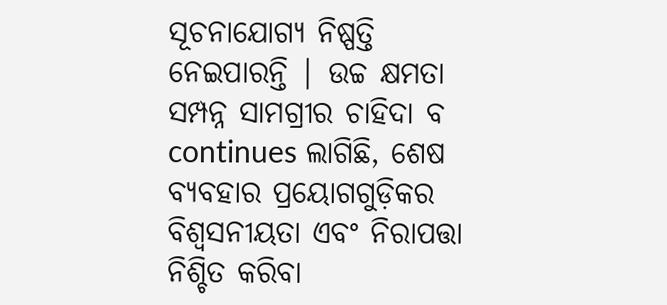ସୂଚନାଯୋଗ୍ୟ ନିଷ୍ପତ୍ତି ନେଇପାରନ୍ତି | ଉଚ୍ଚ କ୍ଷମତା ସମ୍ପନ୍ନ ସାମଗ୍ରୀର ଚାହିଦା ବ continues ଲାଗିଛି, ଶେଷ ବ୍ୟବହାର ପ୍ରୟୋଗଗୁଡ଼ିକର ବିଶ୍ୱସନୀୟତା ଏବଂ ନିରାପତ୍ତା ନିଶ୍ଚିତ କରିବା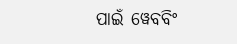ପାଇଁ ୱେବବିଂ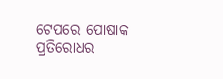ଟେପରେ ପୋଷାକ ପ୍ରତିରୋଧର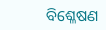ବିଶ୍ଳେଷଣ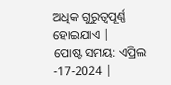ଅଧିକ ଗୁରୁତ୍ୱପୂର୍ଣ୍ଣ ହୋଇଯାଏ |
ପୋଷ୍ଟ ସମୟ: ଏପ୍ରିଲ -17-2024 |